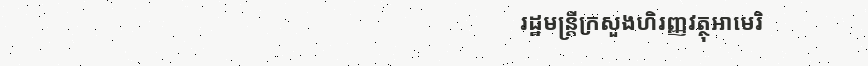រដ្ឋមន្ដ្រីក្រសួងហិរញ្ញវត្ថុអាមេរិ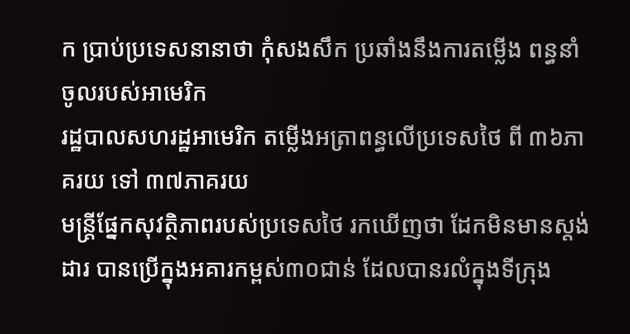ក ប្រាប់ប្រទេសនានាថា កុំសងសឹក ប្រឆាំងនឹងការតម្លើង ពន្ធនាំចូលរបស់អាមេរិក
រដ្ឋបាលសហរដ្ឋអាមេរិក តម្លើងអត្រាពន្ធលើប្រទេសថៃ ពី ៣៦ភាគរយ ទៅ ៣៧ភាគរយ
មន្ត្រីផ្នែកសុវត្ថិភាពរបស់ប្រទេសថៃ រកឃើញថា ដែកមិនមានស្តង់ដារ បានប្រើក្នុងអគារកម្ពស់៣០ជាន់ ដែលបានរលំក្នុងទីក្រុង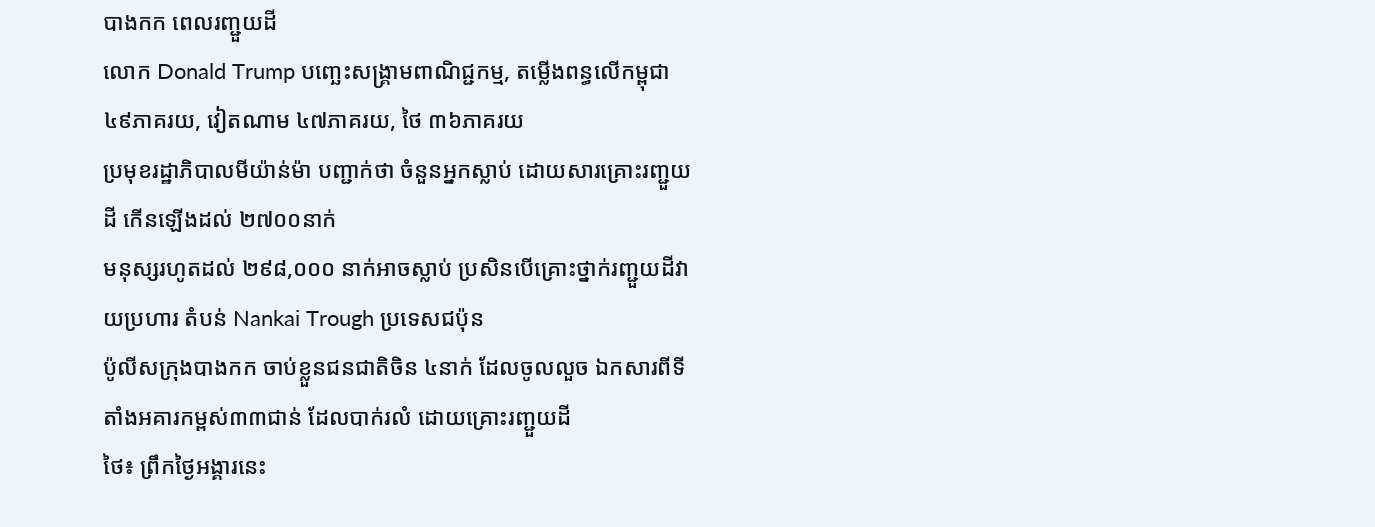បាងកក ពេលរញ្ជួយដី
លោក Donald Trump បញ្ឆេះសង្រ្គាមពាណិជ្ជកម្ម, តម្លើងពន្ធលើកម្ពុជា ៤៩ភាគរយ, វៀតណាម ៤៧ភាគរយ, ថៃ ៣៦ភាគរយ
ប្រមុខរដ្ឋាភិបាលមីយ៉ាន់ម៉ា បញ្ជាក់ថា ចំនួនអ្នកស្លាប់ ដោយសារគ្រោះរញ្ជួយដី កើនឡើងដល់ ២៧០០នាក់
មនុស្សរហូតដល់ ២៩៨,០០០ នាក់អាចស្លាប់ ប្រសិនបើគ្រោះថ្នាក់រញ្ជួយដីវាយប្រហារ តំបន់ Nankai Trough ប្រទេសជប៉ុន
ប៉ូលីសក្រុងបាងកក ចាប់ខ្លួនជនជាតិចិន ៤នាក់ ដែលចូលលួច ឯកសារពីទីតាំងអគារកម្ពស់៣៣ជាន់ ដែលបាក់រលំ ដោយគ្រោះរញ្ជួយដី
ថៃ៖ ព្រឹកថ្ងៃអង្គារនេះ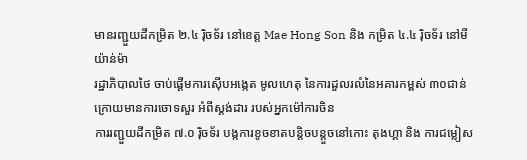មានរញ្ជួយដីកម្រិត ២.៤ រ៉ិចទ័រ នៅខេត្ត Mae Hong Son និង កម្រិត ៤.៤ រ៉ិចទ័រ នៅមីយ៉ាន់ម៉ា
រដ្ឋាភិបាលថៃ ចាប់ផ្តើមការស៊ើបអង្កេត មូលហេតុ នៃការដួលរលំនៃអគារកម្ពស់ ៣០ជាន់ ក្រោយមានការចោទសួរ អំពីស្តង់ដារ របស់អ្នកម៉ៅការចិន
ការរញ្ជួយដីកម្រិត ៧.០ រ៉ិចទ័រ បង្កការខូចខាតបន្តិចបន្តួចនៅកោះ តុងហ្គា និង ការជម្លៀស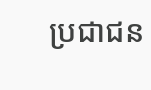ប្រជាជន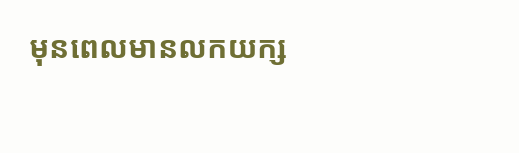មុនពេលមានលកយក្ស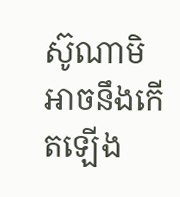ស៊ូណាមិអាចនឹងកើតឡើង